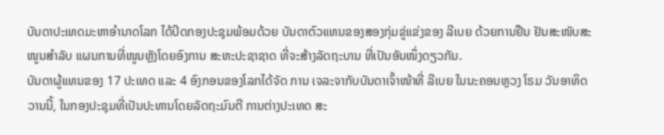ບັນດາປະເທດມະຫາອຳນາດໂລກ ໄດ້ປິດກອງປະຊຸມພ້ອມດ້ວຍ ບັນດາຕົວແທນຂອງສອງກຸ່ມຂູ່ແຂ່ງຂອງ ລີເບຍ ດ້ວຍການຢືນ ຢັນສະໜັບສະໜູນສຳລັບ ແຜນການທີ່ໜູນຫຼັງໂດຍອົງການ ສະຫະປະຊາຊາດ ທີ່ຈະສ້າງລັດຖະບານ ທີ່ເປັນອັນໜຶ່ງດຽວກັນ.
ບັນດາຜູ້ແທນຂອງ 17 ປະເທດ ແລະ 4 ອົງກອນຂອງໂລກໄດ້ຈັດ ການ ເຈລະຈາກັບບັນດາເຈົ້າໜ້າທີ່ ລີເບຍ ໃນນະຄອນຫຼວງ ໂຣມ ວັນອາທິດວານນີ້, ໃນກອງປະຊຸມທີ່ເປັນປະທານໂດຍລັດຖະມົນຕີ ການຕ່າງປະເທດ ສະ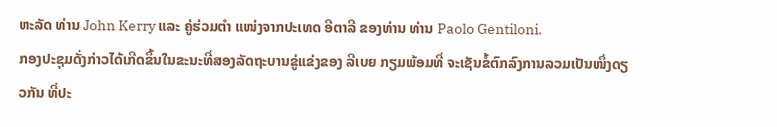ຫະລັດ ທ່ານ John Kerry ແລະ ຄູ່ຮ່ວມຕຳ ແໜ່ງຈາກປະເທດ ອີຕາລີ ຂອງທ່ານ ທ່ານ Paolo Gentiloni.
ກອງປະຊຸມດັ່ງກ່າວໄດ້ເກີດຂຶ້ນໃນຂະນະທີ່ສອງລັດຖະບານຂູ່ແຂ່ງຂອງ ລີເບຍ ກຽມພ້ອມທີ່ ຈະເຊັນຂໍ້ຕົກລົງການລວມເປັນໜຶ່ງດຽວກັນ ທີ່ປະ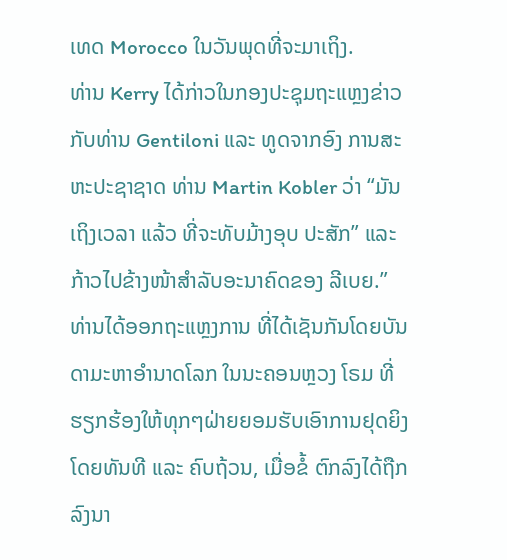ເທດ Morocco ໃນວັນພຸດທີ່ຈະມາເຖິງ.
ທ່ານ Kerry ໄດ້ກ່າວໃນກອງປະຊຸມຖະແຫຼງຂ່າວ ກັບທ່ານ Gentiloni ແລະ ທູດຈາກອົງ ການສະຫະປະຊາຊາດ ທ່ານ Martin Kobler ວ່າ “ມັນເຖິງເວລາ ແລ້ວ ທີ່ຈະທັບມ້າງອຸບ ປະສັກ” ແລະ ກ້າວໄປຂ້າງໜ້າສຳລັບອະນາຄົດຂອງ ລີເບຍ.”
ທ່ານໄດ້ອອກຖະແຫຼງການ ທີ່ໄດ້ເຊັນກັນໂດຍບັນດາມະຫາອຳນາດໂລກ ໃນນະຄອນຫຼວງ ໂຣມ ທີ່ຮຽກຮ້ອງໃຫ້ທຸກໆຝ່າຍຍອມຮັບເອົາການຢຸດຍິງ ໂດຍທັນທີ ແລະ ຄົບຖ້ວນ, ເມື່ອຂໍ້ ຕົກລົງໄດ້ຖືກລົງນາ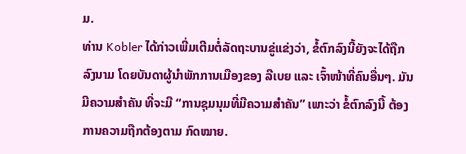ມ.
ທ່ານ Kobler ໄດ້ກ່າວເພີ່ມເຕີມຕໍ່ລັດຖະບານຂູ່ແຂ່ງວ່າ, ຂໍ້ຕົກລົງນີ້ຍັງຈະໄດ້ຖືກ ລົງນາມ ໂດຍບັນດາຜູ້ນຳພັກການເມືອງຂອງ ລີເບຍ ແລະ ເຈົ້າໜ້າທີ່ຄົນອື່ນໆ. ມັນມີຄວາມສຳຄັນ ທີ່ຈະມີ “ການຊຸມນຸມທີ່ມີຄວາມສຳຄັນ” ເພາະວ່າ ຂໍ້ຕົກລົງນີ້ ຕ້ອງການຄວາມຖືກຕ້ອງຕາມ ກົດໝາຍ.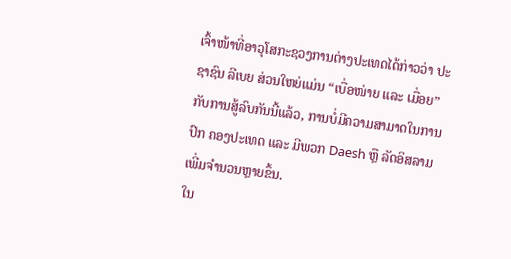ເຈົ້າໜ້າທີ່ອາວຸໂສກະຊວງການຕ່າງປະເທດໄດ້ກ່າວວ່າ ປະຊາຊົນ ລີເບຍ ສ່ວນໃຫຍ່ແມ່ນ “ເບື່ອໜ່າຍ ແລະ ເມື່ອຍ” ກັບການສູ້ລົບກັນນີ້ແລ້ວ, ການບໍ່ມີຄວາມສາມາດໃນການປົກ ຄອງປະເທດ ແລະ ມີພວກ Daesh ຫຼື ລັດອິສລາມ ເພີ່ມຈຳນວນຫຼາຍຂຶ້ນ.
ໃນ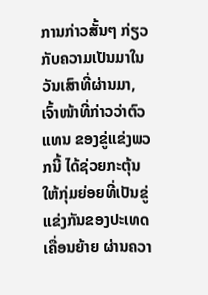ການກ່າວສັ້ນໆ ກ່ຽວກັບຄວາມເປັນມາໃນວັນເສົາທີ່ຜ່ານມາ, ເຈົ້າໜ້າທີ່ກ່າວວ່າຕົວແທນ ຂອງຂູ່ແຂ່ງພວກນີ້ ໄດ້ຊ່ວຍກະຕຸ້ນໃຫ້ກຸ່ມຍ່ອຍທີ່ເປັນຂູ່ແຂ່ງກັນຂອງປະເທດ ເຄື່ອນຍ້າຍ ຜ່ານຄວາ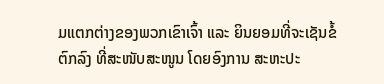ມແຕກຕ່າງຂອງພວກເຂົາເຈົ້າ ແລະ ຍິນຍອມທີ່ຈະເຊັນຂໍ້ຕົກລົງ ທີ່ສະໜັບສະໜູນ ໂດຍອົງການ ສະຫະປະ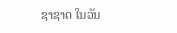ຊາຊາດ ໃນວັນ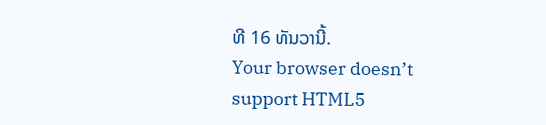ທີ 16 ທັນວານີ້.
Your browser doesn’t support HTML5